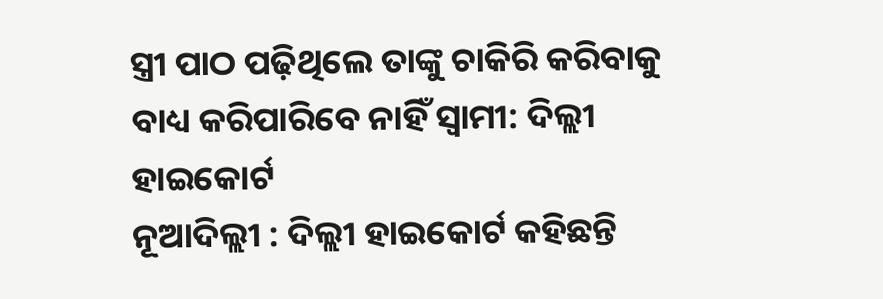ସ୍ତ୍ରୀ ପାଠ ପଢ଼ିଥିଲେ ତାଙ୍କୁ ଚାକିରି କରିବାକୁ ବାଧ୍ୟ କରିପାରିବେ ନାହିଁ ସ୍ବାମୀ: ଦିଲ୍ଲୀ ହାଇକୋର୍ଟ
ନୂଆଦିଲ୍ଲୀ : ଦିଲ୍ଲୀ ହାଇକୋର୍ଟ କହିଛନ୍ତି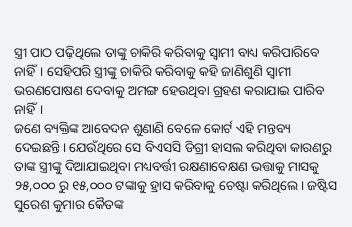ସ୍ତ୍ରୀ ପାଠ ପଢ଼ିଥିଲେ ତାଙ୍କୁ ଚାକିରି କରିବାକୁ ସ୍ବାମୀ ବାଧ୍ୟ କରିପାରିବେ ନାହିଁ। ସେହିପରି ସ୍ତ୍ରୀଙ୍କୁ ଚାକିରି କରିବାକୁ କହି ଜାଣିଶୁଣି ସ୍ବାମୀ ଭରଣପୋଷଣ ଦେବାକୁ ଅମଙ୍ଗ ହେଉଥିବା ଗ୍ରହଣ କରାଯାଇ ପାରିବ ନାହିଁ।
ଜଣେ ବ୍ୟକ୍ତିଙ୍କ ଆବେଦନ ଶୁଣାଣି ବେଳେ କୋର୍ଟ ଏହି ମନ୍ତବ୍ୟ ଦେଇଛନ୍ତି। ଯେଉଁଥିରେ ସେ ବିଏସସି ଡିଗ୍ରୀ ହାସଲ କରିଥିବା କାରଣରୁ ତାଙ୍କ ସ୍ତ୍ରୀଙ୍କୁ ଦିଆଯାଇଥିବା ମଧ୍ୟବର୍ତ୍ତୀ ରକ୍ଷଣାବେକ୍ଷଣ ଭତ୍ତାକୁ ମାସକୁ ୨୫,୦୦୦ ରୁ ୧୫,୦୦୦ ଟଙ୍କାକୁ ହ୍ରାସ କରିବାକୁ ଚେଷ୍ଟା କରିଥିଲେ। ଜଷ୍ଟିସ ସୁରେଶ କୁମାର କୈତଙ୍କ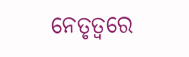ନେତୃତ୍ୱରେ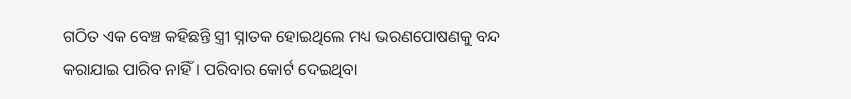ଗଠିତ ଏକ ବେଞ୍ଚ କହିଛନ୍ତି ସ୍ତ୍ରୀ ସ୍ନାତକ ହୋଇଥିଲେ ମଧ୍ୟ ଭରଣପୋଷଣକୁ ବନ୍ଦ କରାଯାଇ ପାରିବ ନାହିଁ। ପରିବାର କୋର୍ଟ ଦେଇଥିବା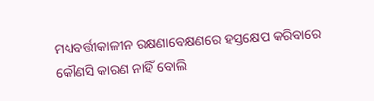ମଧ୍ୟବର୍ତ୍ତୀକାଳୀନ ରକ୍ଷଣାବେକ୍ଷଣରେ ହସ୍ତକ୍ଷେପ କରିବାରେ କୌଣସି କାରଣ ନାହିଁ ବୋଲି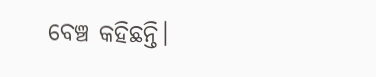ବେଞ୍ଚ କହିଛନ୍ତି।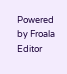Powered by Froala Editor